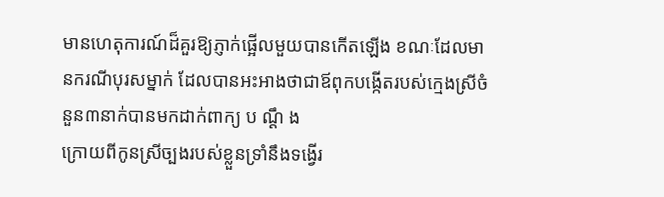មានហេតុការណ៍ដ៏គួរឱ្យភ្ញាក់ផ្អើលមួយបានកើតឡើង ខណៈដែលមានករណីបុរសម្នាក់ ដែលបានអះអាងថាជាឪពុកបង្កើតរបស់ក្មេងស្រីចំនួន៣នាក់បានមកដាក់ពាក្យ ប ណ្តឹ ង
ក្រោយពីកូនស្រីច្បងរបស់ខ្លួនទ្រាំនឹងទង្វើរ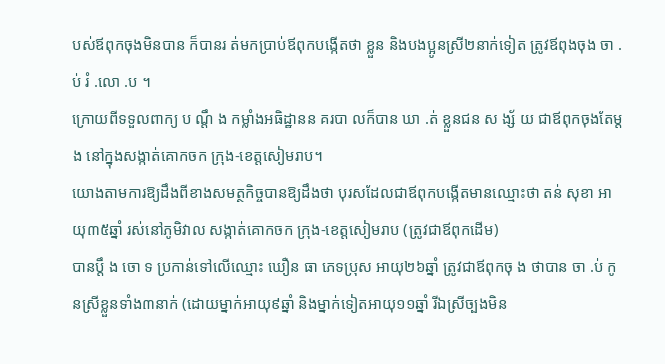បស់ឪពុកចុងមិនបាន ក៏បានរ ត់មកប្រាប់ឪពុកបង្កើតថា ខ្លួន និងបងប្អូនស្រី២នាក់ទៀត ត្រូវឪពុងចុង ចា .ប់ រំ .លោ .ប ។
ក្រោយពីទទួលពាក្យ ប ណ្តឹ ង កម្លាំងអធិដ្ឋានន គរបា លក៏បាន ឃា .ត់ ខ្លួនជន ស ង្ស័ យ ជាឪពុកចុងតែម្តង នៅក្នុងសង្កាត់គោកចក ក្រុង-ខេត្តសៀមរាប។
យោងតាមការឱ្យដឹងពីខាងសមត្ថកិច្ចបានឱ្យដឹងថា បុរសដែលជាឪពុកបង្កើតមានឈ្មោះថា តន់ សុខា អាយុ៣៥ឆ្នាំ រស់នៅភូមិវាល សង្កាត់គោកចក ក្រុង-ខេត្តសៀមរាប (ត្រូវជាឪពុកដើម)
បានប្តឹ ង ចោ ទ ប្រកាន់ទៅលើឈ្មោះ ឃឿន ធា ភេទប្រុស អាយុ២៦ឆ្នាំ ត្រូវជាឪពុកចុ ង ថាបាន ចា .ប់ កូនស្រីខ្លួនទាំង៣នាក់ (ដោយម្នាក់អាយុ៩ឆ្នាំ និងម្នាក់ទៀតអាយុ១១ឆ្នាំ រីឯស្រីច្បងមិន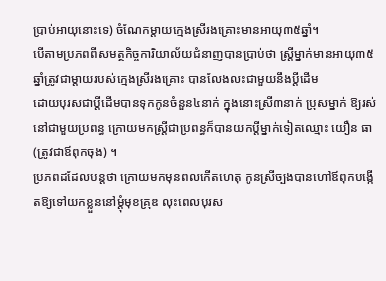ប្រាប់អាយុនោះទេ) ចំណែកម្តាយក្មេងស្រីរងគ្រោះមានអាយុ៣៥ឆ្នាំ។
បើតាមប្រភពពីសមត្ថកិច្ចការិយាល័យជំនាញបានប្រាប់ថា ស្ត្រីម្នាក់មានអាយុ៣៥ឆ្នាំត្រូវជាម្តាយរបស់ក្មេងស្រីរងគ្រោះ បានលែងលះជាមួយនឹងប្តីដើម
ដោយបុរសជាប្តីដើមបានទុកកូនចំនួន៤នាក់ ក្នុងនោះស្រី៣នាក់ ប្រុសម្នាក់ ឱ្យរស់នៅជាមួយប្រពន្ធ ក្រោយមកស្ត្រីជាប្រពន្ធក៏បានយកប្តីម្នាក់ទៀតឈ្មោះ យឿន ធា (ត្រូវជាឪពុកចុង) ។
ប្រភពដដែលបន្តថា ក្រោយមកមុនពលកើតហេតុ កូនស្រីច្បងបានហៅឪពុកបង្កើតឱ្យទៅយកខ្លួននៅម្តុំមុខគ្រុឌ លុះពេលបុរស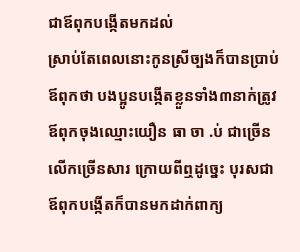ជាឪពុកបង្កើតមកដល់
ស្រាប់តែពេលនោះកូនស្រីច្បងក៏បានប្រាប់ឪពុកថា បងប្អូនបង្កើតខ្លួនទាំង៣នាក់ត្រូវឪពុកចុងឈ្មោះយឿន ធា ចា .ប់ ជាច្រើនលើកច្រើនសារ ក្រោយពីឮដូច្នេះ បុរសជាឪពុកបង្កើតក៏បានមកដាក់ពាក្យ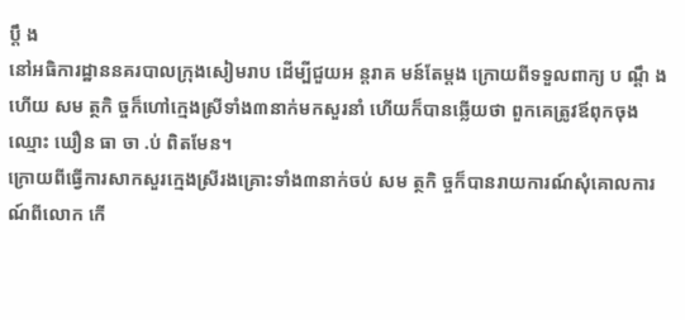ប្តឹ ង
នៅអធិការដ្ឋាននគរបាលក្រុងសៀមរាប ដើម្បីជួយអ ន្តរាគ មន៍តែម្តង ក្រោយពីទទួលពាក្យ ប ណ្តឹ ង ហើយ សម ត្ថកិ ច្ចក៏ហៅក្មេងស្រីទាំង៣នាក់មកសួរនាំ ហើយក៏បានឆ្លើយថា ពួកគេត្រូវឪពុកចុងឈ្មោះ ឃឿន ធា ចា .ប់ ពិតមែន។
ក្រោយពីធ្វើការសាកសួរក្មេងស្រីរងគ្រោះទាំង៣នាក់ចប់ សម ត្ថកិ ច្ចក៏បានរាយការណ៍សុំគោលការណ៍ពីលោក កើ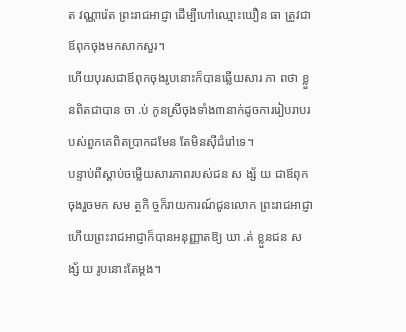ត វណ្ណារ៉េត ព្រះរាជអាជ្ញា ដើម្បីហៅឈ្មោះឃឿន ធា ត្រូវជាឪពុកចុងមកសាកសួរ។
ហើយបុរសជាឪពុកចុងរូបនោះក៏បានឆ្លើយសារ ភា ពថា ខ្លួនពិតជាបាន ចា .ប់ កូនស្រីចុងទាំង៣នាក់ដូចការរៀបរាបរបស់ពួកគេពិតប្រាកដមែន តែមិនស៊ីជំរៅទេ។
បន្ទាប់ពីស្តាប់ចម្លើយសារភាពរបស់ជន ស ង្ស័ យ ជាឪពុកចុងរួចមក សម ត្ថកិ ច្ចក៏រាយការណ៍ជូនលោក ព្រះរាជអាជ្ញា ហើយព្រះរាជអាជ្ញាក៏បានអនុញ្ញាតឱ្យ ឃា .ត់ ខ្លួនជន ស ង្ស័ យ រូបនោះតែម្តង។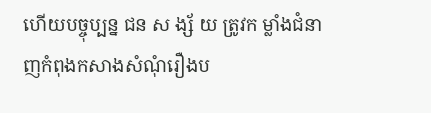ហើយបច្ចុប្បន្ន ជន ស ង្ស័ យ ត្រូវក ម្លាំងជំនាញកំពុងកសាងសំណុំរឿងប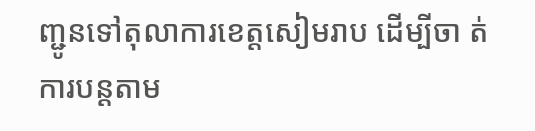ញ្ជូនទៅតុលាការខេត្តសៀមរាប ដើម្បីចា ត់ការបន្តតាម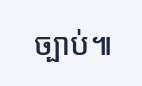ច្បាប់៕